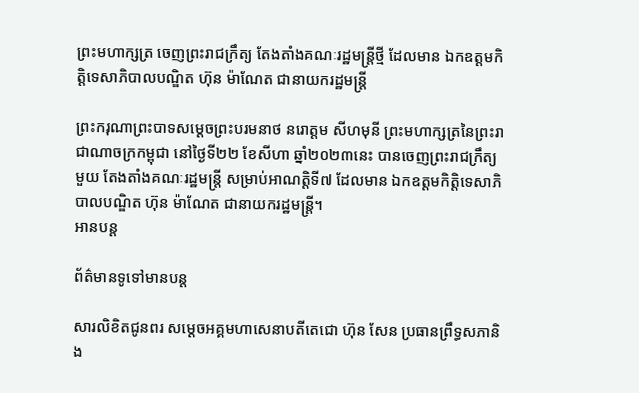ព្រះមហាក្សត្រ ចេញព្រះរាជក្រឹត្យ តែងតាំងគណៈរដ្ឋមន្រ្តីថ្មី ដែលមាន ឯកឧត្តមកិត្តិទេសាភិបាលបណ្ឌិត ហ៊ុន ម៉ាណែត ជានាយករដ្ឋមន្រ្តី

ព្រះករុណាព្រះបាទសម្តេចព្រះបរមនាថ នរោត្តម សីហមុនី ព្រះមហាក្សត្រនៃព្រះរាជាណាចក្រកម្ពុជា នៅថ្ងៃទី២២ ខែសីហា ឆ្នាំ២០២៣នេះ បានចេញព្រះរាជក្រឹត្យមួយ តែងតាំងគណៈរដ្ឋមន្រ្តី សម្រាប់អាណត្តិទី៧ ដែលមាន ឯកឧត្តមកិត្តិទេសាភិបាលបណ្ឌិត ហ៊ុន ម៉ាណែត ជានាយករដ្ឋមន្រ្តី។
អានបន្ត

ព័ត៌មានទូទៅមានបន្ត

សារលិខិតជូនពរ សម្តេចអគ្គមហាសេនាបតីតេជោ ហ៊ុន សែន ប្រធានព្រឹទ្ធសភានិង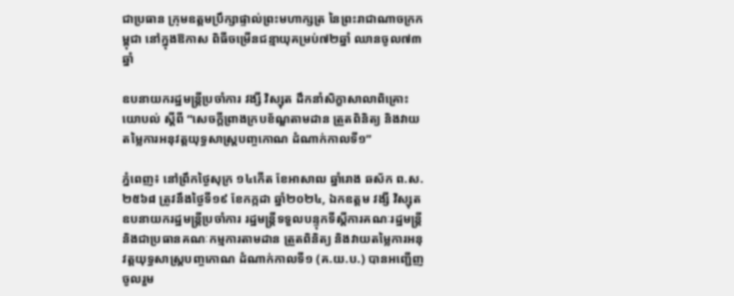ជាប្រធាន ក្រុមឧត្តមប្រឹក្សាផ្ទាល់ព្រះមហាក្សត្រ នៃព្រះរាជាណាចក្រកម្ពុជា នៅក្នុងឱកាស ពិធីចម្រើនជន្មាយុគម្រប់៧២ឆ្នាំ ឈានចូល៧៣ឆ្នាំ

ឧបនាយករដ្ឋមន្រ្តីប្រចាំការ វង្សី វិស្សុត ដឹកនាំសិក្ខាសាលាពិគ្រោះយោបល់ ស្ដីពី “សេចក្ដីព្រាងក្របខ័ណ្ឌតាមដាន ត្រួតពិនិត្យ និងវាយតម្លៃការអនុវត្តយុទ្ធសាស្ត្របញ្ចកោណ ដំណាក់កាលទី១”

ភ្នំពេញ៖ នៅព្រឹកថ្ងៃសុក្រ ១៤កើត ខែអាសាឍ ឆ្នាំរោង ឆស័ក ព.ស.២៥៦៨ ត្រូវនឹងថ្ងៃទី១៩ ខែកក្កដា ឆ្នាំ២០២៤, ឯកឧត្តម វង្សី វិស្សុត ឧបនាយករដ្ឋមន្ត្រីប្រចាំការ រដ្ឋមន្ត្រីទទួលបន្ទុកទីស្តីការគណៈរដ្ឋមន្ត្រី និងជាប្រធានគណៈកម្មការតាមដាន ត្រួតពិនិត្យ និងវាយតម្លៃការអនុវត្ដយុទ្ធសាស្រ្ដបញ្ចកោណ ដំណាក់កាលទី១ (គ.យ.ប.) បានអញ្ជើញចូលរួម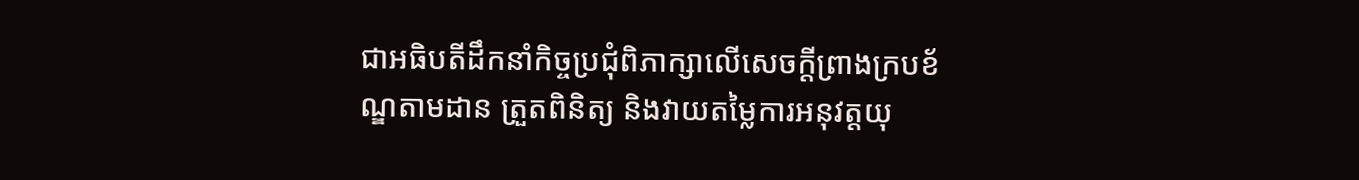ជាអធិបតីដឹកនាំកិច្ចប្រជុំពិភាក្សាលើសេចក្ដីព្រាងក្របខ័ណ្ឌតាមដាន ត្រួតពិនិត្យ និងវាយតម្លៃការអនុវត្តយុ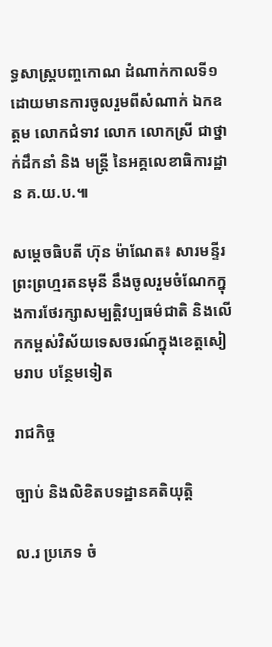ទ្ធសាស្រ្ដបញ្ចកោណ ដំណាក់កាលទី១ ដោយមានការចូលរួមពីសំណាក់ ឯកឧត្ដម លោកជំទាវ លោក លោកស្រី ជាថ្នាក់ដឹកនាំ និង មន្រ្ដី នៃអគ្គលេខាធិការដ្ឋាន គ.យ.ប.៕

សម្តេចធិបតី ហ៊ុន ម៉ាណែត៖ សារមន្ទីរព្រះព្រហ្មរតនមុនី នឹងចូលរួមចំណែកក្នុងការថែរក្សាសម្បតិ្តវប្បធម៌ជាតិ និងលើកកម្ពស់វិស័យទេសចរណ៍ក្នុងខេត្តសៀមរាប បន្ថែមទៀត

រាជកិច្ច

ច្បាប់ និងលិខិតបទដ្ឋានគតិយុត្តិ

ល.រ ប្រភេទ ចំ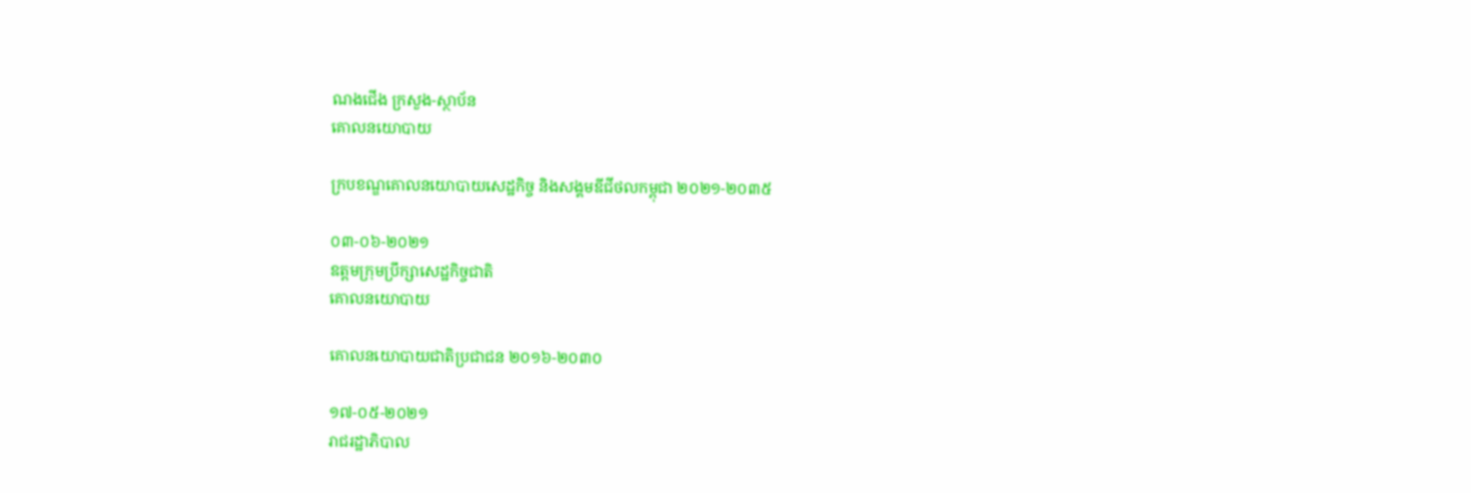ណងជើង ក្រសួង-ស្ថាប័ន
គោលនយោបាយ

ក្របខណ្ឌគោលនយោបាយសេដ្ឋកិច្ច និងសង្គមឌីជីថលកម្ពុជា ២០២១-២០៣៥

០៣-០៦-២០២១
ឧត្តមក្រុមប្រឹក្សាសេដ្ឋកិច្ចជាតិ
គោលនយោបាយ

គោលនយោបាយជាតិប្រជាជន ២០១៦-២០៣០

១៧-០៥-២០២១
រាជរដ្ឋាភិបាល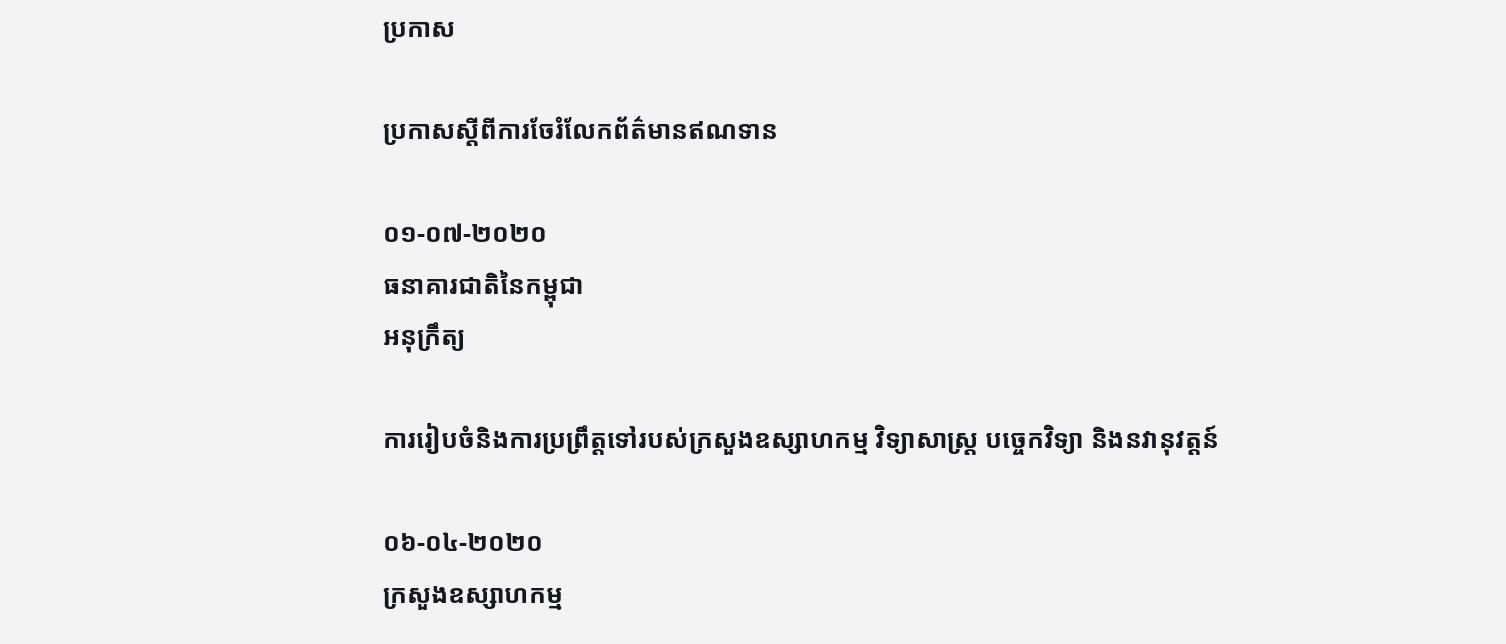ប្រកាស

ប្រកាសស្តីពីការចែរំលែកព័ត៌មានឥណទាន

០១-០៧-២០២០
ធនាគារជាតិនៃកម្ពុជា
អនុក្រឹត្យ

ការរៀបចំនិងការប្រព្រឹត្តទៅរបស់ក្រសួងឧស្សាហកម្ម វិទ្យាសាស្ត្រ បច្ចេកវិទ្យា និងនវានុវត្តន៍

០៦-០៤-២០២០
ក្រសួងឧស្សាហកម្ម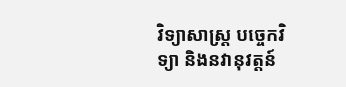វិទ្យាសាស្ត្រ បច្ចេកវិទ្យា និងនវានុវត្តន៍